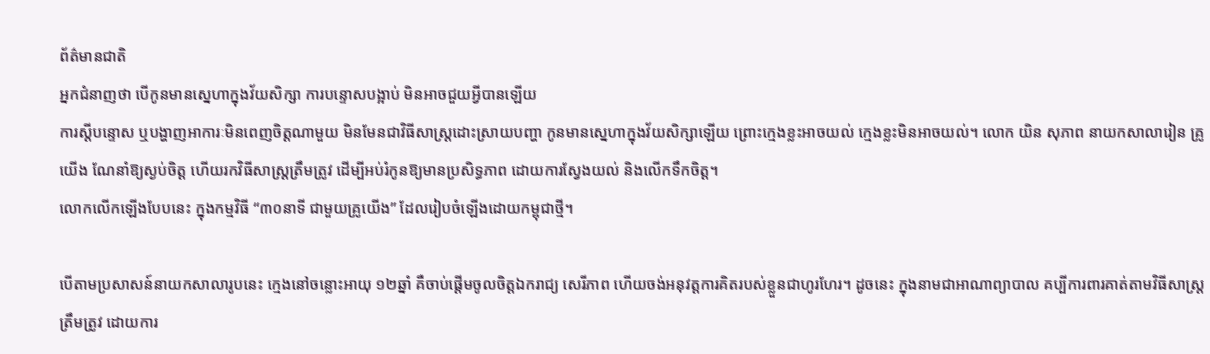ព័ត៌មានជាតិ
អ្នកជំនាញថា បើកូនមានស្នេហាក្នុងវ័យសិក្សា ការបន្ទោសបង្អាប់ មិនអាចជួយអ្វីបានឡើយ
ការស្តីបន្ទោស ឬបង្ហាញអាការៈមិនពេញចិត្តណាមួយ មិនមែនជាវិធីសាស្ត្រដោះស្រាយបញ្ហា កូនមានស្នេហាក្នុងវ័យសិក្សាឡើយ ព្រោះក្មេងខ្លះអាចយល់ ក្មេងខ្លះមិនអាចយល់។ លោក យិន សុភាព នាយកសាលារៀន គ្រូយើង ណែនាំឱ្យស្ងប់ចិត្ត ហើយរកវិធីសាស្ត្រត្រឹមត្រូវ ដើម្បីអប់រំកូនឱ្យមានប្រសិទ្ធភាព ដោយការស្វែងយល់ និងលើកទឹកចិត្ត។
លោកលើកឡើងបែបនេះ ក្នុងកម្មវិធី “៣០នាទី ជាមួយគ្រូយើង” ដែលរៀបចំឡើងដោយកម្ពុជាថ្មី។

បើតាមប្រសាសន៍នាយកសាលារូបនេះ ក្មេងនៅចន្លោះអាយុ ១២ឆ្នាំ គឺចាប់ផ្តើមចូលចិត្តឯករាជ្យ សេរីភាព ហើយចង់អនុវត្តការគិតរបស់ខ្លួនជាហូរហែរ។ ដូចនេះ ក្នុងនាមជាអាណាព្យាបាល គប្បីការពារគាត់តាមវិធីសាស្ត្រត្រឹមត្រូវ ដោយការ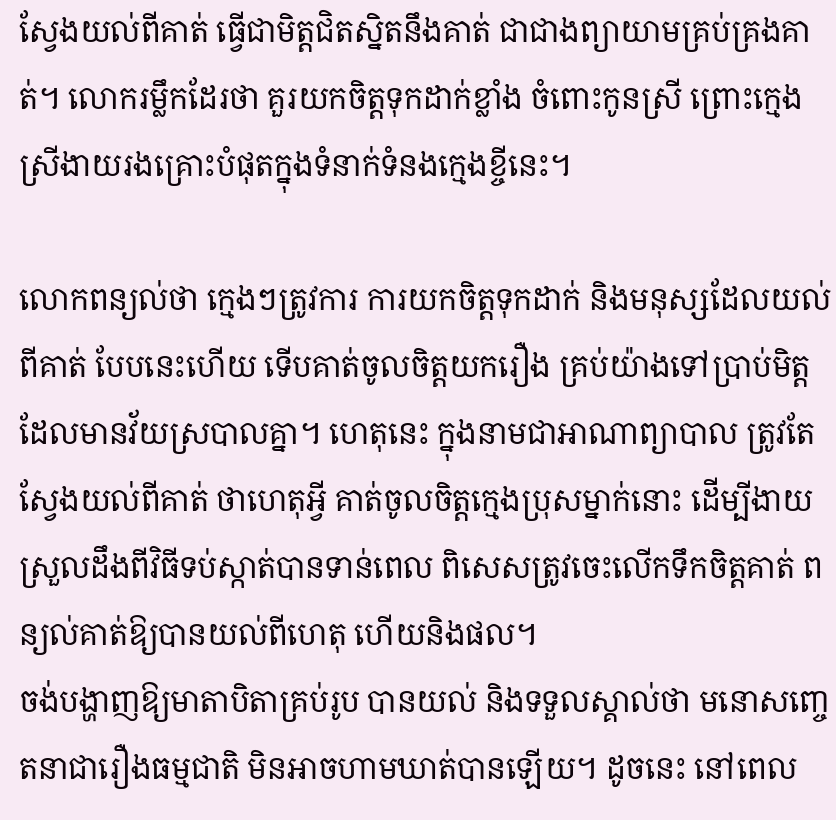ស្វែងយល់ពីគាត់ ធ្វើជាមិត្តជិតស្និតនឹងគាត់ ជាជាងព្យាយាមគ្រប់គ្រងគាត់។ លោករម្លឹកដែរថា គួរយកចិត្តទុកដាក់ខ្លាំង ចំពោះកូនស្រី ព្រោះក្មេងស្រីងាយរងគ្រោះបំផុតក្នុងទំនាក់ទំនងក្មេងខ្ចីនេះ។

លោកពន្យល់ថា ក្មេងៗត្រូវការ ការយកចិត្តទុកដាក់ និងមនុស្សដែលយល់ពីគាត់ បែបនេះហើយ ទើបគាត់ចូលចិត្តយករឿង គ្រប់យ៉ាងទៅប្រាប់មិត្ត ដែលមានវ័យស្របាលគ្នា។ ហេតុនេះ ក្នុងនាមជាអាណាព្យាបាល ត្រូវតែស្វែងយល់ពីគាត់ ថាហេតុអ្វី គាត់ចូលចិត្តក្មេងប្រុសម្នាក់នោះ ដើម្បីងាយស្រួលដឹងពីវិធីទប់ស្កាត់បានទាន់ពេល ពិសេសត្រូវចេះលើកទឹកចិត្តគាត់ ពន្យល់គាត់ឱ្យបានយល់ពីហេតុ ហើយនិងផល។
ចង់បង្ហាញឱ្យមាតាបិតាគ្រប់រូប បានយល់ និងទទួលស្គាល់ថា មនោសញ្ចេតនាជារឿងធម្មជាតិ មិនអាចហាមឃាត់បានឡើយ។ ដូចនេះ នៅពេល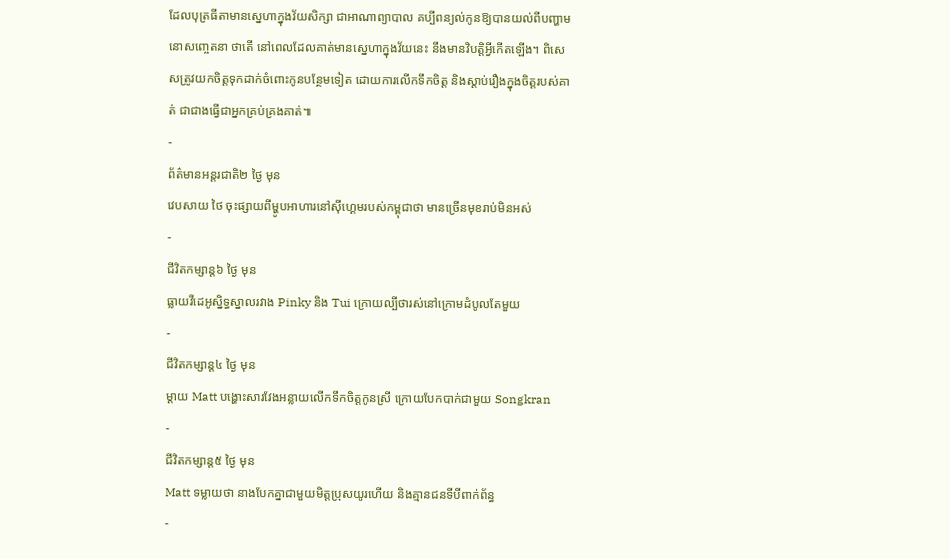ដែលបុត្រធីតាមានស្នេហាក្នុងវ័យសិក្សា ជាអាណាព្យាបាល គប្បីពន្យល់កូនឱ្យបានយល់ពីបញ្ហាមនោសញ្ចេតនា ថាតើ នៅពេលដែលគាត់មានស្នេហាក្នុងវ័យនេះ នឹងមានវិបត្តិអ្វីកើតឡើង។ ពិសេសត្រូវយកចិត្តទុកដាក់ចំពោះកូនបន្ថែមទៀត ដោយការលើកទឹកចិត្ត និងស្តាប់រឿងក្នុងចិត្តរបស់គាត់ ជាជាងធ្វើជាអ្នកគ្រប់គ្រងគាត់៕
-
ព័ត៌មានអន្ដរជាតិ២ ថ្ងៃ មុន
វេបសាយ ថៃ ចុះផ្សាយពីម្ហូបអាហារនៅស៊ីហ្គេមរបស់កម្ពុជាថា មានច្រើនមុខរាប់មិនអស់
-
ជីវិតកម្សាន្ដ៦ ថ្ងៃ មុន
ធ្លាយវីដេអូស្និទ្ធស្នាលរវាង Pinky និង Tui ក្រោយល្បីថារស់នៅក្រោមដំបូលតែមួយ
-
ជីវិតកម្សាន្ដ៤ ថ្ងៃ មុន
ម្ដាយ Matt បង្ហោះសារវែងអន្លាយលើកទឹកចិត្តកូនស្រី ក្រោយបែកបាក់ជាមួយ Songkran
-
ជីវិតកម្សាន្ដ៥ ថ្ងៃ មុន
Matt ទម្លាយថា នាងបែកគ្នាជាមួយមិត្តប្រុសយូរហើយ និងគ្មានជនទីបីពាក់ព័ន្ធ
-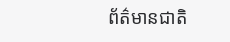ព័ត៌មានជាតិ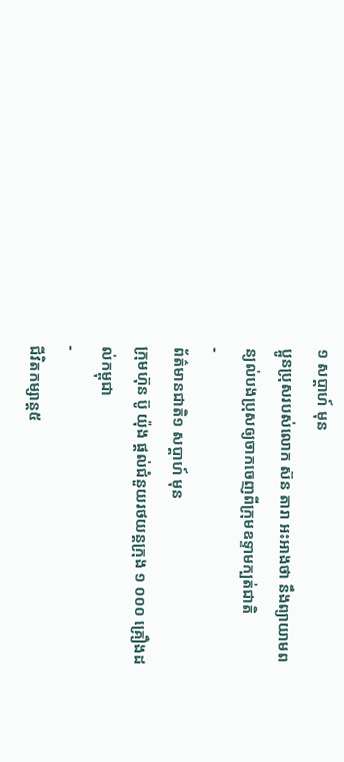១ សប្តាហ៍ មុន
ប្អូនប្រុសរបស់លោក ស៊ន តារា អះអាងថា នឹងព្យាយាមពន្យល់បងប្រុសឲ្យចាកចេញពីក្រុមឧទ្ទាមក្បត់ជាតិ
-
ព័ត៌មានជាតិ១ សប្តាហ៍ មុន
ក្រុមហ៊ុន ប៊ូ យ៉ុង ផ្ដល់ជំនួយរថយន្តក្រុង ១ ០០០ គ្រឿងដល់កម្ពុជា
-
ជីវិតកម្សាន្ដ៥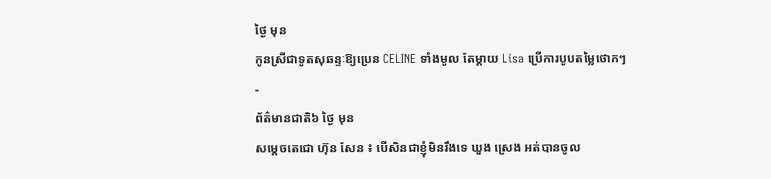ថ្ងៃ មុន
កូនស្រីជាទូតសុឆន្ទៈឱ្យប្រេន CELINE ទាំងមូល តែម្ដាយ Lisa ប្រើការបូបតម្លៃថោកៗ
-
ព័ត៌មានជាតិ៦ ថ្ងៃ មុន
សម្ដេចតេជោ ហ៊ុន សែន ៖ បើសិនជាខ្ញុំមិនរឹងទេ ឃួង ស្រេង អត់បានចូល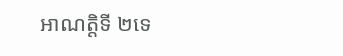អាណត្តិទី ២ទេ